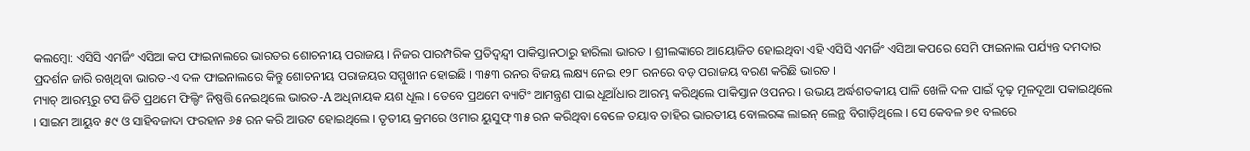କଲମ୍ବୋ: ଏସିସି ଏମର୍ଜିଂ ଏସିଆ କପ ଫାଇନାଲରେ ଭାରତର ଶୋଚନୀୟ ପରାଜୟ । ନିଜର ପାରମ୍ପରିକ ପ୍ରତିଦ୍ବନ୍ଦ୍ବୀ ପାକିସ୍ତାନଠାରୁ ହାରିଲା ଭାରତ । ଶ୍ରୀଲଙ୍କାରେ ଆୟୋଜିତ ହୋଇଥିବା ଏହି ଏସିସି ଏମର୍ଜିଂ ଏସିଆ କପରେ ସେମି ଫାଇନାଲ ପର୍ଯ୍ୟନ୍ତ ଦମଦାର ପ୍ରଦର୍ଶନ ଜାରି ରଖିଥିବା ଭାରତ-ଏ ଦଳ ଫାଇନାଲରେ କିନ୍ତୁ ଶୋଚନୀୟ ପରାଜୟର ସମ୍ମୁଖୀନ ହୋଇଛି । ୩୫୩ ରନର ବିଜୟ ଲକ୍ଷ୍ୟ ନେଇ ୧୨୮ ରନରେ ବଡ଼ ପରାଜୟ ବରଣ କରିଛି ଭାରତ ।
ମ୍ୟାଚ୍ ଆରମ୍ଭରୁ ଟସ ଜିତି ପ୍ରଥମେ ଫିଲ୍ଡିଂ ନିଷ୍ପତ୍ତି ନେଇଥିଲେ ଭାରତ-A ଅଧିନାୟକ ୟଶ ଧୂଲ । ତେବେ ପ୍ରଥମେ ବ୍ୟାଟିଂ ଆମନ୍ତ୍ରଣ ପାଇ ଧୂଆଁଧାର ଆରମ୍ଭ କରିଥିଲେ ପାକିସ୍ତାନ ଓପନର । ଉଭୟ ଅର୍ଦ୍ଧଶତକୀୟ ପାଳି ଖେଳି ଦଳ ପାଇଁ ଦୃଢ଼ ମୂଳଦୂଆ ପକାଇଥିଲେ । ସାଇମ ଆୟୁବ ୫୯ ଓ ସାହିବଜାଦା ଫରହାନ ୬୫ ରନ କରି ଆଉଟ ହୋଇଥିଲେ । ତୃତୀୟ କ୍ରମରେ ଓମାର ୟୁସୁଫ୍ ୩୫ ରନ କରିଥିବା ବେଳେ ତୟାବ ତାହିର ଭାରତୀୟ ବୋଲରଙ୍କ ଲାଇନ୍ ଲେନ୍ଥ ବିଗାଡ଼ିଥିଲେ । ସେ କେବଳ ୭୧ ବଲରେ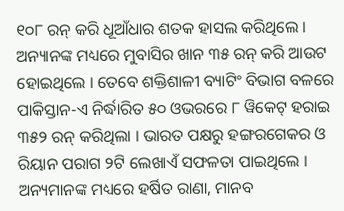୧୦୮ ରନ୍ କରି ଧୂଆଁଧାର ଶତକ ହାସଲ କରିଥିଲେ । ଅନ୍ୟାନଙ୍କ ମଧ୍ୟରେ ମୁବାସିର ଖାନ ୩୫ ରନ୍ କରି ଆଉଟ ହୋଇଥିଲେ । ତେବେ ଶକ୍ତିଶାଳୀ ବ୍ୟାଟିଂ ବିଭାଗ ବଳରେ ପାକିସ୍ତାନ-ଏ ନିର୍ଦ୍ଧାରିତ ୫୦ ଓଭରରେ ୮ ୱିକେଟ୍ ହରାଇ ୩୫୨ ରନ୍ କରିଥିଲା । ଭାରତ ପକ୍ଷରୁ ହଙ୍ଗରଗେକର ଓ ରିୟାନ ପରାଗ ୨ଟି ଲେଖାଏଁ ସଫଳତା ପାଇଥିଲେ । ଅନ୍ୟମାନଙ୍କ ମଧ୍ୟରେ ହର୍ଷିତ ରାଣା, ମାନବ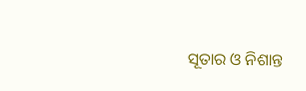ସୂତାର ଓ ନିଶାନ୍ତ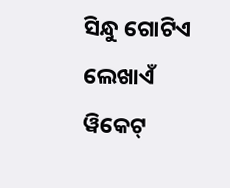ସିନ୍ଧୁ ଗୋଟିଏ ଲେଖାଏଁ ୱିକେଟ୍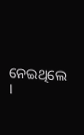ନେଇଥିଲେ ।